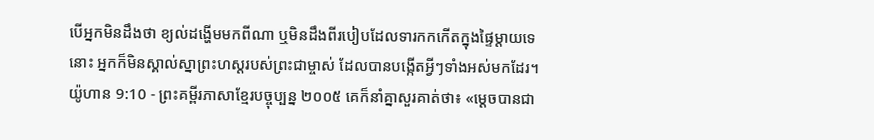បើអ្នកមិនដឹងថា ខ្យល់ដង្ហើមមកពីណា ឬមិនដឹងពីរបៀបដែលទារកកកើតក្នុងផ្ទៃម្ដាយទេនោះ អ្នកក៏មិនស្គាល់ស្នាព្រះហស្ដរបស់ព្រះជាម្ចាស់ ដែលបានបង្កើតអ្វីៗទាំងអស់មកដែរ។
យ៉ូហាន 9:10 - ព្រះគម្ពីរភាសាខ្មែរបច្ចុប្បន្ន ២០០៥ គេក៏នាំគ្នាសួរគាត់ថា៖ «ម្ដេចបានជា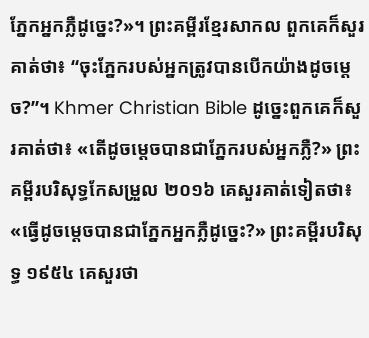ភ្នែកអ្នកភ្លឺដូច្នេះ?»។ ព្រះគម្ពីរខ្មែរសាកល ពួកគេក៏សួរគាត់ថា៖ “ចុះភ្នែករបស់អ្នកត្រូវបានបើកយ៉ាងដូចម្ដេច?”។ Khmer Christian Bible ដូច្នេះពួកគេក៏សួរគាត់ថា៖ «តើដូចម្តេចបានជាភ្នែករបស់អ្នកភ្លឺ?» ព្រះគម្ពីរបរិសុទ្ធកែសម្រួល ២០១៦ គេសួរគាត់ទៀតថា៖ «ធ្វើដូចម្តេចបានជាភ្នែកអ្នកភ្លឺដូច្នេះ?» ព្រះគម្ពីរបរិសុទ្ធ ១៩៥៤ គេសួរថា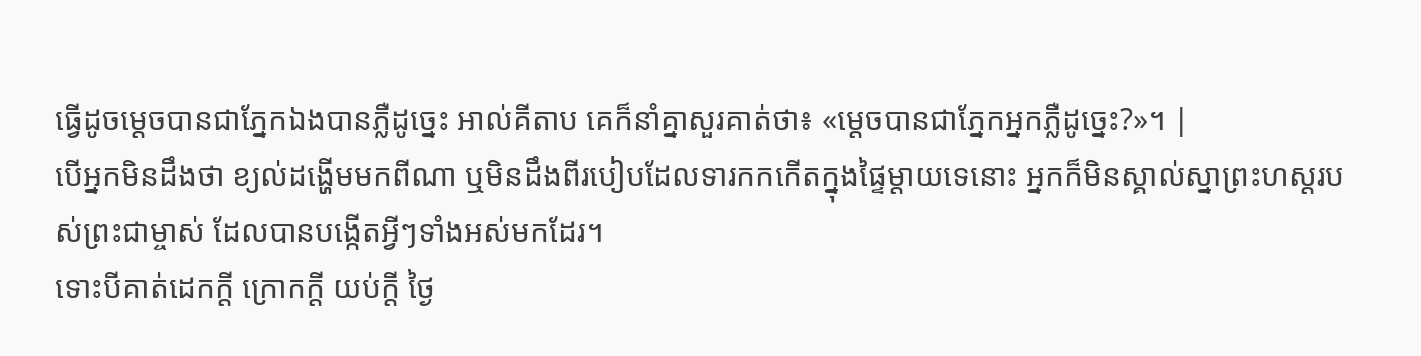ធ្វើដូចម្តេចបានជាភ្នែកឯងបានភ្លឺដូច្នេះ អាល់គីតាប គេក៏នាំគ្នាសួរគាត់ថា៖ «ម្ដេចបានជាភ្នែកអ្នកភ្លឺដូច្នេះ?»។ |
បើអ្នកមិនដឹងថា ខ្យល់ដង្ហើមមកពីណា ឬមិនដឹងពីរបៀបដែលទារកកកើតក្នុងផ្ទៃម្ដាយទេនោះ អ្នកក៏មិនស្គាល់ស្នាព្រះហស្ដរបស់ព្រះជាម្ចាស់ ដែលបានបង្កើតអ្វីៗទាំងអស់មកដែរ។
ទោះបីគាត់ដេកក្ដី ក្រោកក្ដី យប់ក្ដី ថ្ងៃ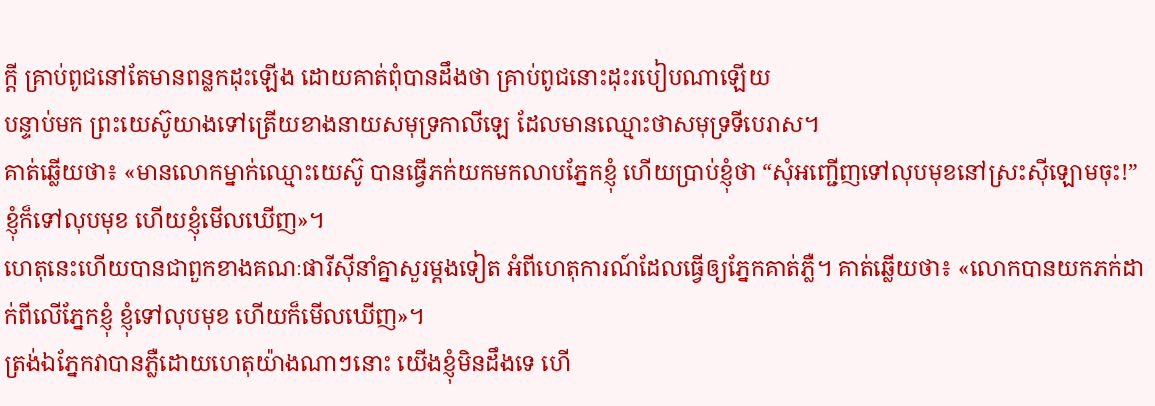ក្ដី គ្រាប់ពូជនៅតែមានពន្លកដុះឡើង ដោយគាត់ពុំបានដឹងថា គ្រាប់ពូជនោះដុះរបៀបណាឡើយ
បន្ទាប់មក ព្រះយេស៊ូយាងទៅត្រើយខាងនាយសមុទ្រកាលីឡេ ដែលមានឈ្មោះថាសមុទ្រទីបេរាស។
គាត់ឆ្លើយថា៖ «មានលោកម្នាក់ឈ្មោះយេស៊ូ បានធ្វើភក់យកមកលាបភ្នែកខ្ញុំ ហើយប្រាប់ខ្ញុំថា “សុំអញ្ជើញទៅលុបមុខនៅស្រះស៊ីឡោមចុះ!” ខ្ញុំក៏ទៅលុបមុខ ហើយខ្ញុំមើលឃើញ»។
ហេតុនេះហើយបានជាពួកខាងគណៈផារីស៊ីនាំគ្នាសួរម្ដងទៀត អំពីហេតុការណ៍ដែលធ្វើឲ្យភ្នែកគាត់ភ្លឺ។ គាត់ឆ្លើយថា៖ «លោកបានយកភក់ដាក់ពីលើភ្នែកខ្ញុំ ខ្ញុំទៅលុបមុខ ហើយក៏មើលឃើញ»។
ត្រង់ឯភ្នែកវាបានភ្លឺដោយហេតុយ៉ាងណាៗនោះ យើងខ្ញុំមិនដឹងទេ ហើ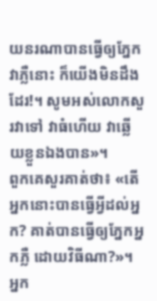យនរណាបានធ្វើឲ្យភ្នែកវាភ្លឺនោះ ក៏យើងមិនដឹងដែរ!។ សូមអស់លោកសួរវាទៅ វាធំហើយ វាឆ្លើយខ្លួនឯងបាន»។
ពួកគេសួរគាត់ថា៖ «តើអ្នកនោះបានធ្វើអ្វីដល់អ្នក? គាត់បានធ្វើឲ្យភ្នែកអ្នកភ្លឺ ដោយវិធីណា?»។
អ្នក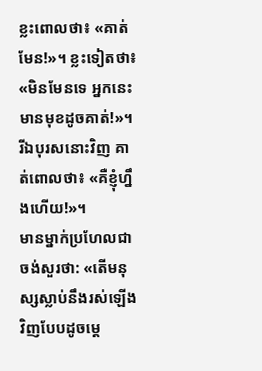ខ្លះពោលថា៖ «គាត់មែន!»។ ខ្លះទៀតថា៖ «មិនមែនទេ អ្នកនេះមានមុខដូចគាត់!»។ រីឯបុរសនោះវិញ គាត់ពោលថា៖ «គឺខ្ញុំហ្នឹងហើយ!»។
មានម្នាក់ប្រហែលជាចង់សួរថា: «តើមនុស្សស្លាប់នឹងរស់ឡើងវិញបែបដូចម្ដេ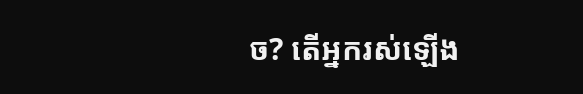ច? តើអ្នករស់ឡើង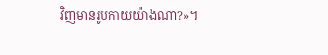វិញមានរូបកាយយ៉ាងណា?»។